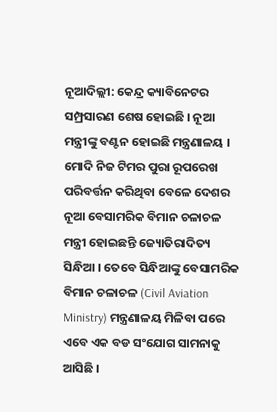ନୂଆଦିଲ୍ଲୀ: କେନ୍ଦ୍ର କ୍ୟାବିନେଟର ସମ୍ପ୍ରସାରଣ ଶେଷ ହୋଇଛି । ନୂଆ ମନ୍ତ୍ରୀଙ୍କୁ ବଣ୍ଟନ ହୋଇଛି ମନ୍ତ୍ରଣାଳୟ । ମୋଦି ନିଜ ଟିମର ପୁରା ରୂପରେଖ ପରିବର୍ତ୍ତନ କରିଥିବା ବେଳେ ଦେଶର ନୂଆ ବେସାମରିକ ବିମାନ ଚଳାଚଳ ମନ୍ତ୍ରୀ ହୋଇଛନ୍ତି ଜ୍ୟୋତିରାଦିତ୍ୟ ସିନ୍ଧିଆ । ତେବେ ସିନ୍ଧିଆଙ୍କୁ ବେସାମରିକ ବିମାନ ଚଳାଚଳ (Civil Aviation Ministry) ମନ୍ତ୍ରଣାଳୟ ମିଳିବା ପରେ ଏବେ ଏକ ବଡ ସଂଯୋଗ ସାମନାକୁ ଆସିଛି ।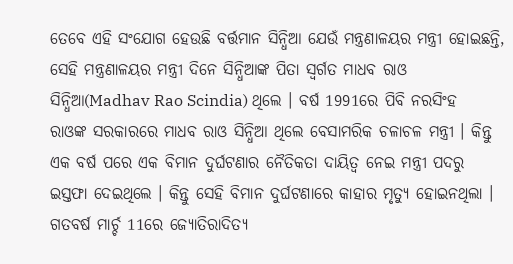ତେବେ ଏହି ସଂଯୋଗ ହେଉଛି ବର୍ତ୍ତମାନ ସିନ୍ଧିଆ ଯେଉଁ ମନ୍ତ୍ରଣାଳୟର ମନ୍ତ୍ରୀ ହୋଇଛନ୍ତି, ସେହି ମନ୍ତ୍ରଣାଳୟର ମନ୍ତ୍ରୀ ଦିନେ ସିନ୍ଧିଆଙ୍କ ପିତା ସ୍ବର୍ଗତ ମାଧବ ରାଓ ସିନ୍ଧିଆ(Madhav Rao Scindia) ଥିଲେ । ବର୍ଷ 1991ରେ ପିବି ନରସିଂହ ରାଓଙ୍କ ସରକାରରେ ମାଧବ ରାଓ ସିନ୍ଧିଆ ଥିଲେ ବେସାମରିକ ଚଳାଚଳ ମନ୍ତ୍ରୀ । କିନ୍ତୁ ଏକ ବର୍ଷ ପରେ ଏକ ବିମାନ ଦୁର୍ଘଟଣାର ନୈତିକତା ଦାୟିତ୍ବ ନେଇ ମନ୍ତ୍ରୀ ପଦରୁ ଇସ୍ତଫା ଦେଇଥିଲେ । କିନ୍ତୁ ସେହି ବିମାନ ଦୁର୍ଘଟଣାରେ କାହାର ମୃତ୍ୟୁ ହୋଇନଥିଲା ।
ଗତବର୍ଷ ମାର୍ଚ୍ଚ 11ରେ ଜ୍ୟୋତିରାଦିତ୍ୟ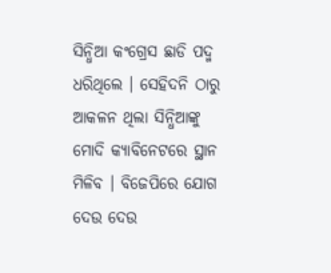ସିନ୍ଧିଆ କଂଗ୍ରେସ ଛାଡି ପଦ୍ମ ଧରିଥିଲେ । ସେହିଦନି ଠାରୁ ଆକଳନ ଥିଲା ସିନ୍ଧିଆଙ୍କୁ ମୋଦି କ୍ୟାବିନେଟରେ ସ୍ଥାନ ମିଳିବ । ବିଜେପିରେ ଯୋଗ ଦେଉ ଦେଉ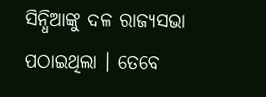ସିନ୍ଧିଆଙ୍କୁ ଦଳ ରାଜ୍ୟସଭା ପଠାଇଥିଲା । ତେବେ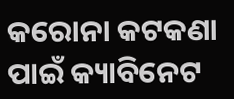କରୋନା କଟକଣା ପାଇଁ କ୍ୟାବିନେଟ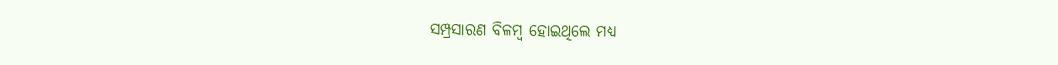ସମ୍ପ୍ରସାରଣ ବିଳମ୍ବ ହୋଇଥିଲେ ମଧ୍ୟ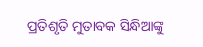ପ୍ରତିଶୃତି ମୁତାବକ ସିନ୍ଧିଆଙ୍କୁ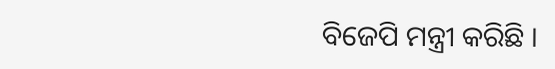ବିଜେପି ମନ୍ତ୍ରୀ କରିଛି ।